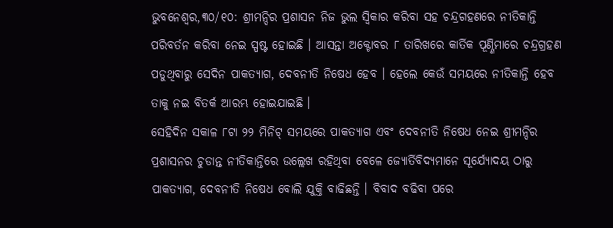ଭୁବନେଶ୍ୱର,୩୦/୧୦: ଶ୍ରୀମନ୍ଦିର ପ୍ରଶାସନ ନିଜ ଭୁଲ ସ୍ୱିକାର କରିବା ସହ ଚନ୍ଦ୍ରଗହଣରେ ନୀତିକାନ୍ତି ପରିବର୍ତନ କରିବା ନେଇ ସ୍ପଷ୍ଟ ହୋଇଛି । ଆସନ୍ତା ଅକ୍ଟୋବର ୮ ତାରିଖରେ କାର୍ତିକ ପୂଣ୍ଣିମାରେ ଚନ୍ଦ୍ରଗ୍ରହଣ ପଡୁଥିବାରୁ ସେଦିନ ପାକତ୍ୟାଗ, ଦେବନୀତି ନିଷେଧ ହେବ । ହେଲେ କେଉଁ ସମୟରେ ନୀତିକାନ୍ତି ହେବ ତାକୁ ନଇ ବିତର୍କ ଆରମ୍ଭ ହୋଇଯାଇଛି ।
ସେହିଦିନ ସକାଳ ୮ଟା ୨୨ ମିନିଟ୍ ସମୟରେ ପାକତ୍ୟାଗ ଏବଂ ଦେବନୀତି ନିଷେଧ ନେଇ ଶ୍ରୀମନ୍ଦିର ପ୍ରଶାସନର ଚୁଡାନ୍ତ ନୀତିକାନ୍ତିରେ ଉଲ୍ଲେଖ ରହିଥିବା ବେଳେ ଜ୍ୟୋର୍ତିବିଦ୍ୟମାନେ ସୂର୍ଯ୍ୟୋଦୟ ଠାରୁ ପାକତ୍ୟାଗ, ଦେବନୀତି ନିଷେଧ ବୋଲି ଯୁକ୍ତି ବାଢିଛନ୍ତି । ବିବାଦ ବଢିବା ପରେ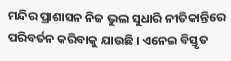ମନ୍ଦିର ପ୍ରାଶାସନ ନିଜ ଭୁଲ ସୁଧାରି ନୀତିକାନ୍ତିରେ ପରିବର୍ତନ କରିବାକୁ ଯାଉଛି । ଏନେଇ ବିସ୍ତୃତ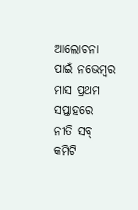ଆଲୋଚନା ପାଇଁ ନଭେମ୍ବର ମାସ ପ୍ରଥମ ସପ୍ତାହରେ ନୀତି ସବ୍ କମିଟି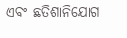ଏବଂ ଛତିଶାନିଯୋଗ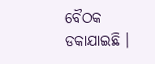ବୈଠକ ଡକାଯାଇଛି ।